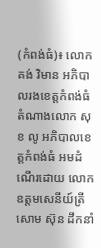(កំពង់ធំ)៖ លោក គង់ វិមាន អភិបាលរងខេត្តកំពង់ធំ តំណាងលោក សុខ លូ អភិបាលខេត្តកំពង់ធំ អមដំណើរដោយ លោកឧត្តមសេនីយ៍ត្រី សោម ស៊ុន ដឹកនាំ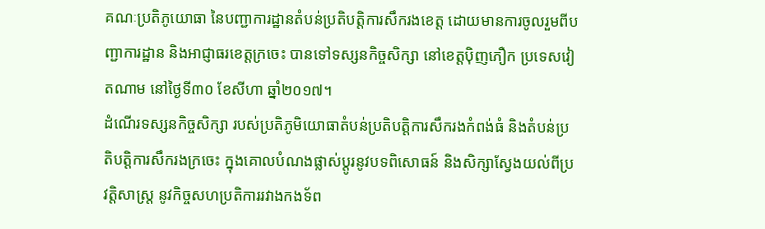គណៈប្រតិភូយោធា នៃបញ្ជាការដ្ឋានតំបន់ប្រតិបត្តិការសឹករងខេត្ត ដោយមានការចូលរួមពីបញ្ជាការដ្ឋាន និងអាជ្ញាធរខេត្តក្រចេះ បានទៅទស្សនកិច្ចសិក្សា នៅខេត្តប៉ិញភឿក ប្រទេសវៀតណាម នៅថ្ងៃទី៣០ ខែសីហា ឆ្នាំ២០១៧។
ដំណើរទស្សនកិច្ចសិក្សា របស់ប្រតិភូមិយោធាតំបន់ប្រតិបត្តិការសឹករងកំពង់ធំ និងតំបន់ប្រតិបត្តិការសឹករងក្រចេះ ក្នុងគោលបំណងផ្លាស់ប្តូរនូវបទពិសោធន៍ និងសិក្សាស្វែងយល់ពីប្រវត្តិសាស្រ្ត នូវកិច្ចសហប្រតិការរវាងកងទ័ព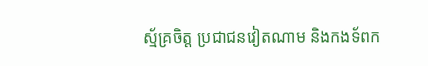ស្ម័គ្រចិត្ត ប្រជាជនវៀតណាម និងកងទ័ពក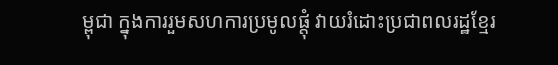ម្ពុជា ក្នុងការរួមសហការប្រមូលផ្តុំ វាយរំដោះប្រជាពលរដ្ឋខ្មែរ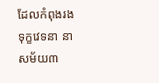ដែលកំពុងរងទុក្ខវេទនា នាសម័យ៣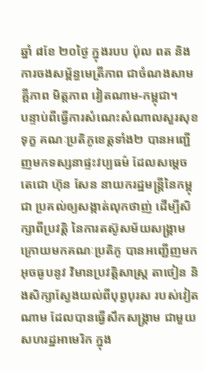ឆ្នាំ ៨ខែ ២០ថ្ងៃ ក្នុងរបប ប៉ុល ពត និងការចងសម្ព័ន្ធមេត្រីភាព ជាចំណងសាមគ្គីភាព មិត្តភាព វៀតណាម-កម្ពុជា។
បន្ទាប់ពីធ្វើការសំណេះសំណាលសួរសុខទុក្ខ គណៈប្រតិភូខេត្តទាំង២ បានអញ្ជើញមកទស្សនាផ្ទះវប្បធម៌ ដែលសម្តេចតេជោ ហ៊ុន សែន នាយករដ្ឋមន្រ្តីនៃកម្ពុជា ប្រគល់ឲ្យសង្កាត់លុកថាញ់ ដើម្បីសិក្សាពីប្រវត្តិ នៃការតស៊ូសម័យសង្រ្គាម ក្រោយមកគណៈប្រតិភូ បានអញ្ជើញមកអុចធូបនូវ វិមានប្រវត្តិសាស្រ្ត តាថៀន និងសិក្សាស្វែងយល់ពីបុព្វបុរស របស់វៀតណាម ដែលបានធ្វើសឹកសង្រ្គាម ជាមួយសហរដ្ឋអាមេរិក ក្នុង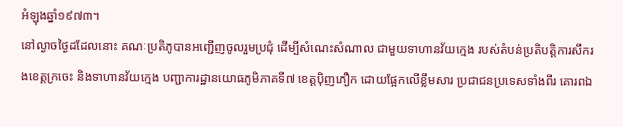អំឡុងឆ្នាំ១៩៧៣។
នៅល្ងាចថ្ងៃដដែលនោះ គណៈប្រតិភូបានអញ្ជើញចូលរួមប្រជុំ ដើម្បីសំណេះសំណាល ជាមួយទាហានវ័យក្មេង របស់តំបន់ប្រតិបត្តិការសឹករងខេត្តក្រចេះ និងទាហានវ័យក្មេង បញ្ជាការដ្ឋានយោធភូមិភាគទី៧ ខេត្តប៉ិញភឿក ដោយផ្អែកលើខ្លឹមសារ ប្រជាជនប្រទេសទាំងពីរ គោរពឯ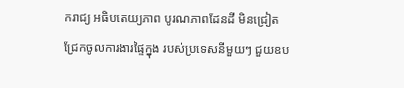ករាជ្យ អធិបតេយ្យភាព បូរណភាពដែនដី មិនជ្រៀតជ្រែកចូលការងារផ្ទៃក្នុង របស់ប្រទេសនីមួយៗ ជួយឧប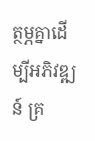ត្ថម្ភគ្នាដើម្បីអភិវឌ្ឍន៍ គ្រ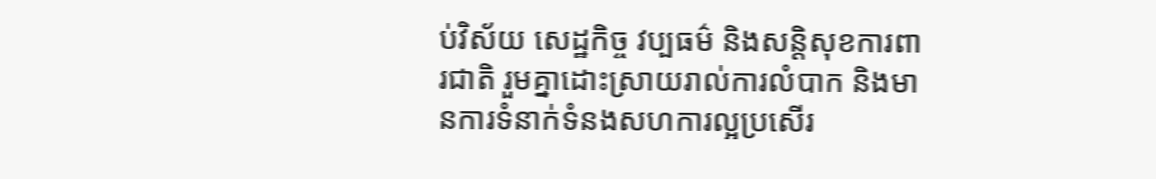ប់វិស័យ សេដ្ឋកិច្ច វប្បធម៌ និងសន្តិសុខការពារជាតិ រួមគ្នាដោះស្រាយរាល់ការលំបាក និងមានការទំនាក់ទំនងសហការល្អប្រសើរ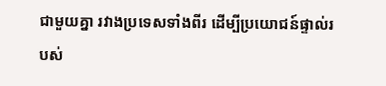ជាមួយគ្នា រវាងប្រទេសទាំងពីរ ដើម្បីប្រយោជន៍ផ្ទាល់របស់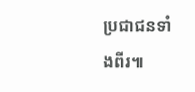ប្រជាជនទាំងពីរ៕